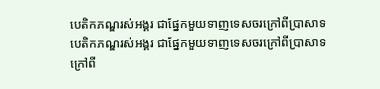បេតិកភណ្ឌរស់អង្គរ ជាផ្នែកមួយទាញទេសចរក្រៅពីប្រាសាទ
បេតិកភណ្ឌរស់អង្គរ ជាផ្នែកមួយទាញទេសចរក្រៅពីប្រាសាទ
ក្រៅពី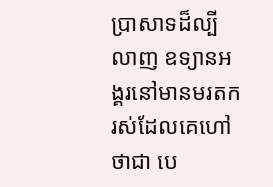ប្រាសាទដ៏ល្បីលាញ ឧទ្យានអង្គរនៅមានមរតករស់ដែលគេហៅថាជា បេ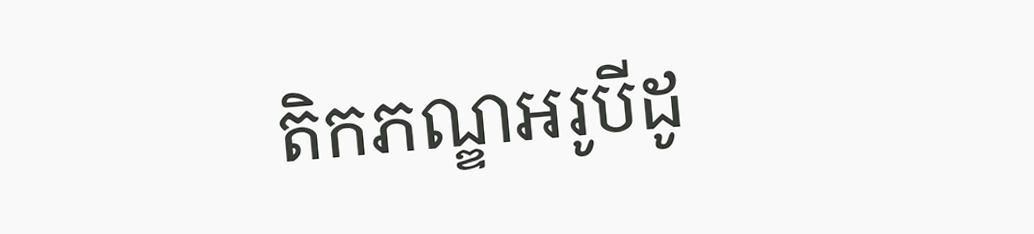តិកភណ្ឌអរូបីដូ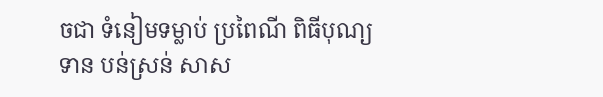ចជា ទំនៀមទម្លាប់ ប្រពៃណី ពិធីបុណ្យទាន បន់ស្រន់ សាស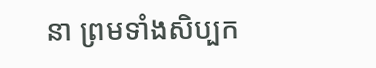នា ព្រមទាំងសិប្បក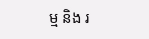ម្ម និង រ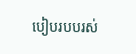បៀបរបបរស់